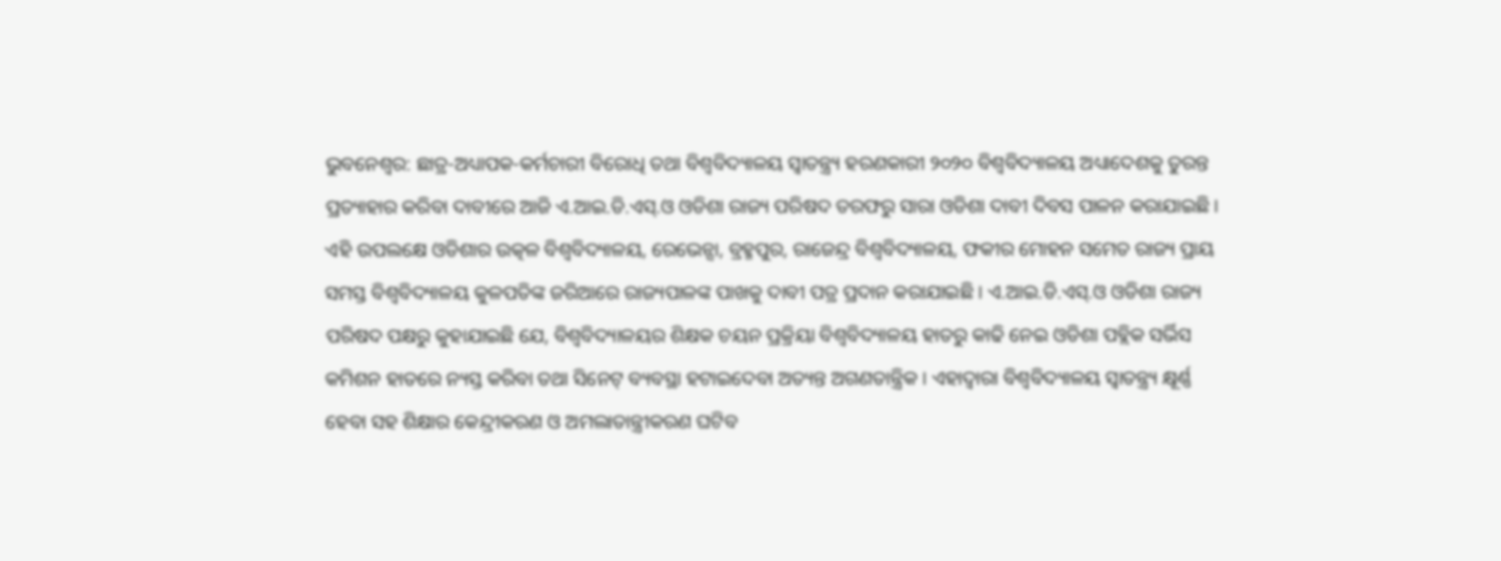ଭୁବନେଶ୍ୱର: ଛାତ୍ର-ଅଧ୍ୟାପକ-କର୍ମଚାରୀ ବିରୋଧି ତଥା ବିଶ୍ୱବିଦ୍ୟାଳୟ ସ୍ୱାତନ୍ତ୍ର୍ୟ ହରଣକାରୀ ୨୦୨୦ ବିଶ୍ୱବିଦ୍ୟାଳୟ ଅଧ୍ୟାଦେଶକୁ ତୁରନ୍ତ ପ୍ରତ୍ୟାହାର କରିବା ଦାବୀରେ ଆଜି ଏ.ଆଇ.ଡି.ଏସ୍.ଓ ଓଡିଶା ରାଜ୍ୟ ପରିଷଦ ତରଫରୁ ସାରା ଓଡିଶା ଦାବୀ ଦିବସ ପାଳନ କରାଯାଇଛି । ଏହି ଉପଲକ୍ଷେ ଓଡିଶାର ଉତ୍କଳ ବିଶ୍ୱବିଦ୍ୟାଳୟ, ରେଭେନ୍ସା, ବ୍ରହ୍ମପୁର, ରାଜେନ୍ଦ୍ର ବିଶ୍ୱବିଦ୍ୟାଳୟ, ଫକୀର ମୋହନ ସମେତ ରାଜ୍ୟ ପ୍ରାୟ ସମସ୍ତ ବିଶ୍ୱବିଦ୍ୟାଳୟ କୁଳପତିଙ୍କ ଜରିଆରେ ରାଜ୍ୟପାଳଙ୍କ ପାଖକୁ ଦାବୀ ପତ୍ର ପ୍ରଦାନ କରାଯାଇଛି । ଏ.ଆଇ.ଡି.ଏସ୍.ଓ ଓଡିଶା ରାଜ୍ୟ ପରିଷଦ ପକ୍ଷରୁ କୁହାଯାଇଛି ଯେ, ବିଶ୍ୱବିଦ୍ୟାଳୟର ଶିକ୍ଷକ ଚୟନ ପ୍ରକ୍ରିୟା ବିଶ୍ୱବିଦ୍ୟାଳୟ ହାତରୁ କାଢି ନେଇ ଓଡିଶା ପବ୍ଲିକ ସର୍ଭିସ କମିଶନ ହାତରେ ନ୍ୟସ୍ତ କରିବା ତଥା ସିନେଟ୍ ବ୍ୟବସ୍ଥା ହଟାଇଦେବା ଅତ୍ୟନ୍ତ ଅଗଣତାନ୍ତ୍ରିକ । ଏହାଦ୍ୱାରା ବିଶ୍ୱବିଦ୍ୟାଳୟ ସ୍ୱାତନ୍ତ୍ର୍ୟ କ୍ଷୂର୍ଣ୍ଣ ହେବା ସହ ଶିକ୍ଷାର କେନ୍ଦ୍ରୀକରଣ ଓ ଅମଲାତାନ୍ତ୍ରୀକରଣ ଘଟିବ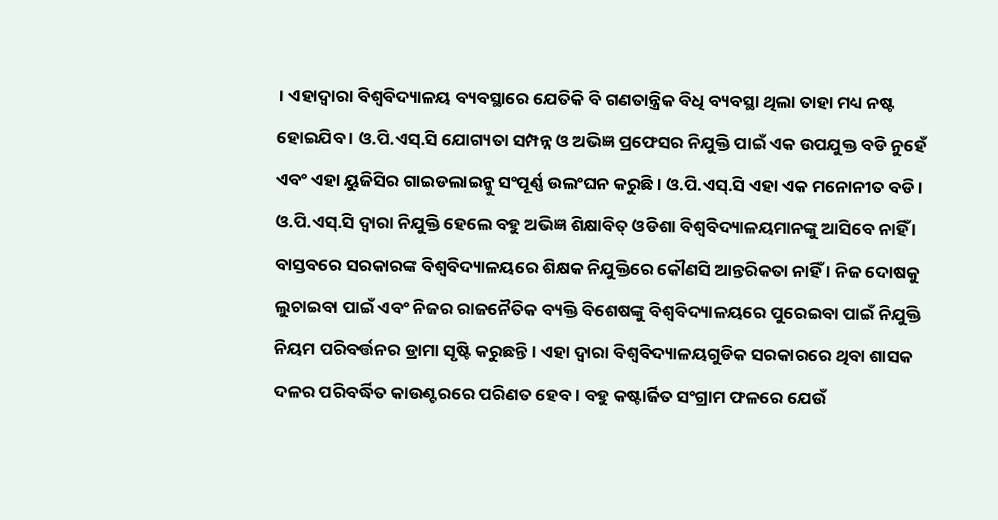। ଏହାଦ୍ୱାରା ବିଶ୍ୱବିଦ୍ୟାଳୟ ବ୍ୟବସ୍ଥାରେ ଯେତିକି ବି ଗଣତାନ୍ତ୍ରିକ ବିଧି ବ୍ୟବସ୍ଥା ଥିଲା ତାହା ମଧ୍ୟ ନଷ୍ଟ ହୋଇଯିବ । ଓ.ପି.ଏସ୍.ସି ଯୋଗ୍ୟତା ସମ୍ପନ୍ନ ଓ ଅଭିଜ୍ଞ ପ୍ରଫେସର ନିଯୁକ୍ତି ପାଇଁ ଏକ ଉପଯୁକ୍ତ ବଡି ନୁହେଁ ଏବଂ ଏହା ୟୁଜିସିର ଗାଇଡଲାଇନ୍କୁ ସଂପୂର୍ଣ୍ଣ ଉଲଂଘନ କରୁଛି । ଓ.ପି.ଏସ୍.ସି ଏହା ଏକ ମନୋନୀତ ବଡି । ଓ.ପି.ଏସ୍.ସି ଦ୍ୱାରା ନିଯୁକ୍ତି ହେଲେ ବହୁ ଅଭିଜ୍ଞ ଶିକ୍ଷାବିତ୍ ଓଡିଶା ବିଶ୍ୱବିଦ୍ୟାଳୟମାନଙ୍କୁ ଆସିବେ ନାହିଁ । ବାସ୍ତବରେ ସରକାରଙ୍କ ବିଶ୍ୱବିଦ୍ୟାଳୟରେ ଶିକ୍ଷକ ନିଯୁକ୍ତିରେ କୌଣସି ଆନ୍ତରିକତା ନାହିଁ । ନିଜ ଦୋଷକୁ ଲୁଚାଇବା ପାଇଁ ଏବଂ ନିଜର ରାଜନୈତିକ ବ୍ୟକ୍ତି ବିଶେଷଙ୍କୁ ବିଶ୍ୱବିଦ୍ୟାଳୟରେ ପୁରେଇବା ପାଇଁ ନିଯୁକ୍ତି ନିୟମ ପରିବର୍ତ୍ତନର ଡ୍ରାମା ସୃଷ୍ଟି କରୁଛନ୍ତି । ଏହା ଦ୍ୱାରା ବିଶ୍ୱବିଦ୍ୟାଳୟଗୁଡିକ ସରକାରରେ ଥିବା ଶାସକ ଦଳର ପରିବର୍ଦ୍ଧିତ କାଉଣ୍ଟରରେ ପରିଣତ ହେବ । ବହୁ କଷ୍ଟାର୍ଜିତ ସଂଗ୍ରାମ ଫଳରେ ଯେଉଁ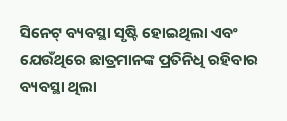ସିନେଟ୍ ବ୍ୟବସ୍ଥା ସୃଷ୍ଟି ହୋଇଥିଲା ଏବଂ ଯେଉଁଥିରେ ଛାତ୍ରମାନଙ୍କ ପ୍ରତିନିଧି ରହିବାର ବ୍ୟବସ୍ଥା ଥିଲା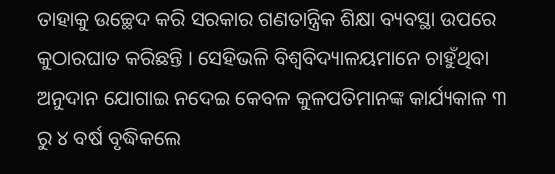ତାହାକୁ ଉଚ୍ଛେଦ କରି ସରକାର ଗଣତାନ୍ତ୍ରିକ ଶିକ୍ଷା ବ୍ୟବସ୍ଥା ଉପରେ କୁଠାରଘାତ କରିଛନ୍ତି । ସେହିଭଳି ବିଶ୍ୱବିଦ୍ୟାଳୟମାନେ ଚାହୁଁଥିବା ଅନୁଦାନ ଯୋଗାଇ ନଦେଇ କେବଳ କୁଳପତିମାନଙ୍କ କାର୍ଯ୍ୟକାଳ ୩ ରୁ ୪ ବର୍ଷ ବୃଦ୍ଧିକଲେ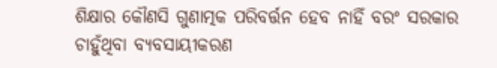ଶିକ୍ଷାର କୌଣସି ଗୁଣାତ୍ମକ ପରିବର୍ତ୍ତନ ହେବ ନାହିଁ ବରଂ ସରକାର ଚାହୁଁଥିବା ବ୍ୟବସାୟୀକରଣ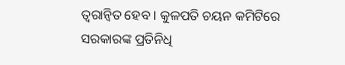ତ୍ୱରାନ୍ୱିତ ହେବ । କୁଳପତି ଚୟନ କମିଟିରେ ସରକାରଙ୍କ ପ୍ରତିନିଧି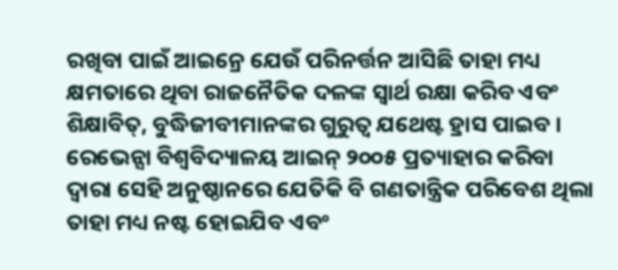ରଖିବା ପାଇଁ ଆଇନ୍ରେ ଯେଉଁ ପରିନର୍ତ୍ତନ ଆସିଛି ତାହା ମଧ୍ୟ କ୍ଷମତାରେ ଥିବା ରାଜନୈତିକ ଦଳଙ୍କ ସ୍ୱାର୍ଥ ରକ୍ଷା କରିବ ଏବଂ ଶିକ୍ଷାବିତ୍, ବୁଦ୍ଧିଜୀବୀମାନଙ୍କର ଗୁରୁତ୍ୱ ଯଥେଷ୍ଟ ହ୍ରାସ ପାଇବ । ରେଭେନ୍ସା ବିଶ୍ୱବିଦ୍ୟାଳୟ ଆଇନ୍ ୨୦୦୫ ପ୍ରତ୍ୟାହାର କରିବା ଦ୍ୱାରା ସେହି ଅନୁଷ୍ଠାନରେ ଯେତିକି ବି ଗଣତାନ୍ତ୍ରିକ ପରିବେଶ ଥିଲା ତାହା ମଧ୍ୟ ନଷ୍ଟ ହୋଇଯିବ ଏବଂ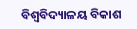ବିଶ୍ୱବିଦ୍ୟାଳୟ ବିକାଶ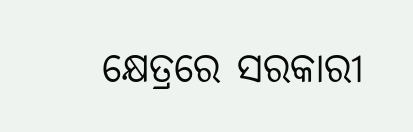କ୍ଷେତ୍ରରେ ସରକାରୀ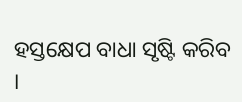ହସ୍ତକ୍ଷେପ ବାଧା ସୃଷ୍ଟି କରିବ ।